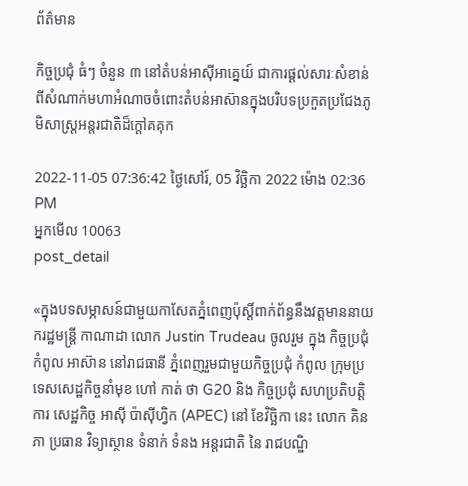ព័ត៌មាន

កិច្ចប្រជុំ ធំៗ ចំនួន ៣ នៅតំបន់អាស៊ីអាគ្នេយ៍ ជាការផ្តល់សារៈសំខាន់ពីសំណាក់មហាអំណាចចំពោះតំបន់អាស៊ានក្នុងបរិបទប្រកួតប្រជែងភូមិសាស្ត្រអន្តរជាតិដ៏ក្តៅគគុក

2022-11-05 07:36:42 ថ្ងៃសៅរ៍, 05 វិច្ឆិកា 2022 ម៉ោង 02:36 PM
អ្នកមើល 10063
post_detail

«ក្នុងបទសម្ភាសន៍ជាមួយកាសែតភ្នំពេញប៉ុស្តិ៍ពាក់ព័ន្ធនឹងវត្តមាននាយករដ្ឋមន្ត្រី កាណាដា លោក Justin Trudeau ចូលរួម ក្នុង កិច្ចប្រជុំ កំពូល អាស៊ាន នៅរាជធានី ភ្នំពេញរួមជាមួយកិច្ចប្រជុំ កំពូល ក្រុមប្រទេសសេដ្ឋកិច្ចនាំមុខ ហៅ កាត់ ថា G20 និង កិច្ចប្រជុំ សហប្រតិបត្តិការ សេដ្ឋកិច្ច អាស៊ី ប៉ាស៊ីហ្វិក (APEC) នៅ ខែវិច្ឆិកា នេះ លោក គិន ភា ប្រធាន វិទ្យាស្ថាន ទំនាក់ ទំនង អន្តរជាតិ នៃ រាជបណ្ឌិ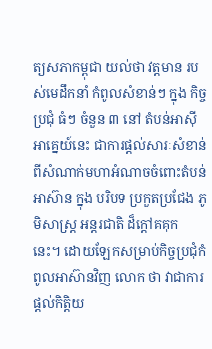ត្យសភាកម្ពុជា យល់ថា វត្តមាន របស់មេដឹកនាំ កំពូលសំខាន់ៗ ក្នុង កិច្ចប្រជុំ ធំៗ ចំនួន ៣ នៅ តំបន់អាស៊ីអាគ្នេយ៍នេះ ជាការផ្តល់សារៈសំខាន់ពីសំណាក់មហាអំណាចចំពោះតំបន់ អាស៊ាន ក្នុង បរិបទ ប្រកួតប្រជែង ភូមិសាស្ត្រ អន្តរជាតិ ដ៏ក្តៅគគុក នេះ។ ដោយឡែកសម្រាប់កិច្ចប្រជុំកំពូលអាស៊ានវិញ លោក ថា វាជាការផ្តល់កិត្តិយ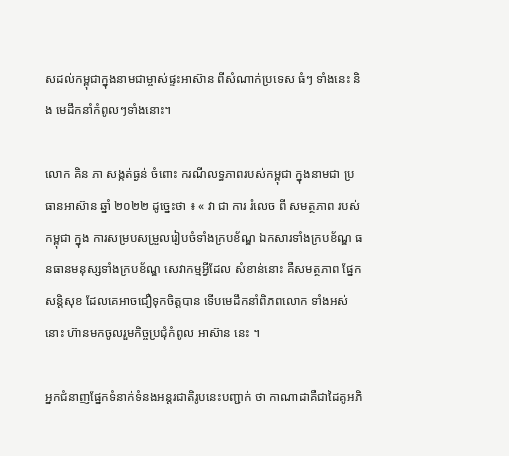សដល់កម្ពុជាក្នុងនាមជាម្ចាស់ផ្ទះអាស៊ាន ពីសំណាក់ប្រទេស ធំៗ ទាំងនេះ និង មេដឹកនាំកំពូលៗទាំងនោះ។

លោក គិន ភា សង្កត់ធ្ងន់ ចំពោះ ករណីលទ្ធភាពរបស់កម្ពុជា ក្នុងនាមជា ប្រធានអាស៊ាន ឆ្នាំ ២០២២ ដូច្នេះថា ៖ « វា ជា ការ រំលេច ពី សមត្ថភាព របស់ កម្ពុជា ក្នុង ការសម្របសម្រួលរៀបចំទាំងក្របខ័ណ្ឌ ឯកសារទាំងក្របខ័ណ្ឌ ធនធានមនុស្សទាំងក្របខ័ណ្ឌ សេវាកម្មអ្វីដែល សំខាន់នោះ គឺសមត្ថភាព ផ្នែកសន្តិសុខ ដែលគេអាចជឿទុកចិត្តបាន ទើបមេដឹកនាំពិភពលោក ទាំងអស់នោះ ហ៊ានមកចូលរួមកិច្ចប្រជុំកំពូល អាស៊ាន នេះ ។

អ្នកជំនាញផ្នែកទំនាក់ទំនងអន្តរជាតិរូបនេះបញ្ជាក់ ថា កាណាដាគឺជាដៃគូអភិ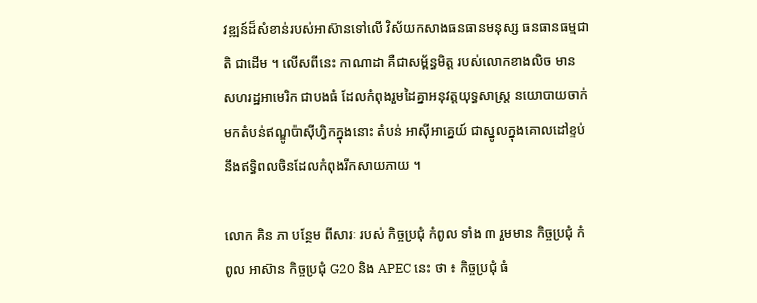វឌ្ឍន៍ដ៏សំខាន់របស់អាស៊ានទៅលើ វិស័យកសាងធនធានមនុស្ស ធនធានធម្មជាតិ ជាដើម ។ លើសពីនេះ កាណាដា គឺជាសម្ព័ន្ធមិត្ត របស់លោកខាងលិច មាន សហរដ្ឋអាមេរិក ជាបងធំ ដែលកំពុងរួមដៃគ្នាអនុវត្តយុទ្ធសាស្ត្រ នយោបាយចាក់មកតំបន់ឥណ្ឌូប៉ាស៊ីហ្វិកក្នុងនោះ តំបន់ អាស៊ីអាគ្នេយ៍ ជាស្នូលក្នុងគោលដៅខ្ទប់នឹងឥទ្ធិពលចិនដែលកំពុងរីកសាយភាយ ។

លោក គិន ភា បន្ថែម ពីសារៈ របស់ កិច្ចប្រជុំ កំពូល ទាំង ៣ រួមមាន កិច្ចប្រជុំ កំពូល អាស៊ាន កិច្ចប្រជុំ G20 និង APEC នេះ ថា ៖ កិច្ចប្រជុំ ធំ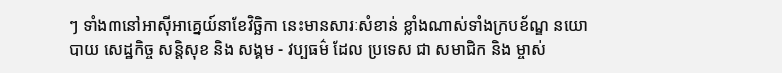ៗ ទាំង៣នៅអាស៊ីអាគ្នេយ៍នាខែវិច្ឆិកា នេះមានសារៈសំខាន់ ខ្លាំងណាស់ទាំងក្របខ័ណ្ឌ នយោបាយ សេដ្ឋកិច្ច សន្តិសុខ និង សង្គម - វប្បធម៌ ដែល ប្រទេស ជា សមាជិក និង ម្ចាស់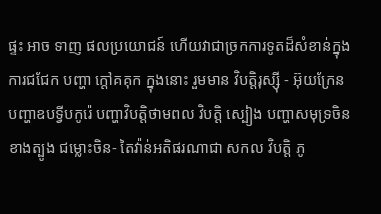ផ្ទះ អាច ទាញ ផលប្រយោជន៍ ហើយវាជាច្រកការទូតដ៏សំខាន់ក្នុងការជជែក បញ្ហា ក្តៅគគុក ក្នុងនោះ រួមមាន វិបត្តិរុស្ស៊ី - អ៊ុយក្រែន បញ្ហាឧបទ្វីបកូរ៉េ បញ្ហាវិបត្តិថាមពល វិបត្តិ ស្បៀង បញ្ហាសមុទ្រចិនខាងត្បូង ជម្លោះចិន- តៃវ៉ាន់អតិផរណាជា សកល វិបត្តិ ភូ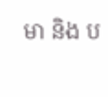មា និង ប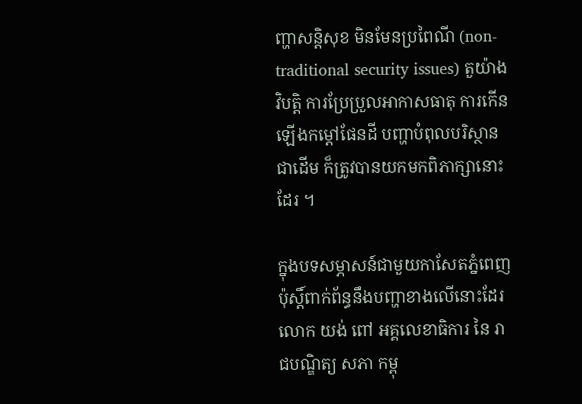ញ្ហាសន្តិសុខ មិនមែនប្រពៃណី (non-traditional security issues) តួយ៉ាង វិបត្តិ ការប្រែប្រួលអាកាសធាតុ ការកើនឡើងកម្តៅផែនដី បញ្ហាបំពុលបរិស្ថានជាដើម ក៏ត្រូវបានយកមកពិភាក្សានោះដែរ ។

ក្នុងបទសម្ភាសន៍ជាមួយកាសែតភ្នំពេញប៉ុស្តិ៍ពាក់ព័ន្ធនឹងបញ្ហាខាងលើនោះដែរ លោក យង់ ពៅ អគ្គលេខាធិការ នៃ រាជបណ្ឌិត្យ សភា កម្ពុ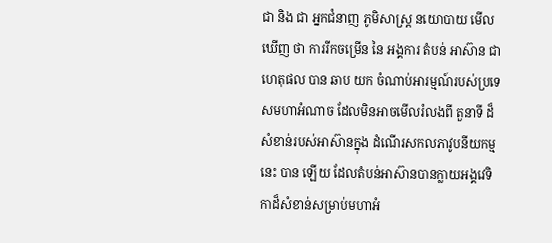ជា និង ជា អ្នកជំនាញ ភូមិសាស្ត្រ នយោបាយ មើលឃើញ ថា ការរីកចម្រើន នៃ អង្គការ តំបន់ អាស៊ាន ជាហេតុផល បាន ឆាប យក ចំណាប់អារម្មណ៍របស់ប្រទេសមហាអំណាច ដែលមិនអាចមើលរំលងពី តួនាទី ដ៏សំខាន់របស់អាស៊ានក្នុង ដំណើរសកលភាវូបនីយកម្ម នេះ បាន ឡើយ ដែលតំបន់អាស៊ានបានក្លាយអង្គវេទិកាដ៏សំខាន់សម្រាប់មហាអំ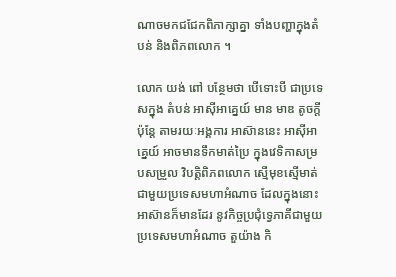ណាចមកជជែកពិភាក្សាគ្នា ទាំងបញ្ហាក្នុងតំបន់ និងពិភពលោក ។

លោក យង់ ពៅ បន្ថែមថា បើទោះបី ជាប្រទេសក្នុង តំបន់ អាស៊ីអាគ្នេយ៍ មាន មាឌ តូចក្តី ប៉ុន្តែ តាមរយៈអង្គការ អាស៊ាននេះ អាស៊ីអាគ្នេយ៍ អាចមានទឹកមាត់ប្រៃ ក្នុងវេទិកាសម្របសម្រួល វិបត្តិពិភពលោក ស្មើមុខស្មើមាត់ ជាមួយប្រទេសមហាអំណាច ដែលក្នុងនោះ អាស៊ានក៏មានដែរ នូវកិច្ចប្រជុំទ្វេភាគីជាមួយប្រទេសមហាអំណាច តួយ៉ាង កិ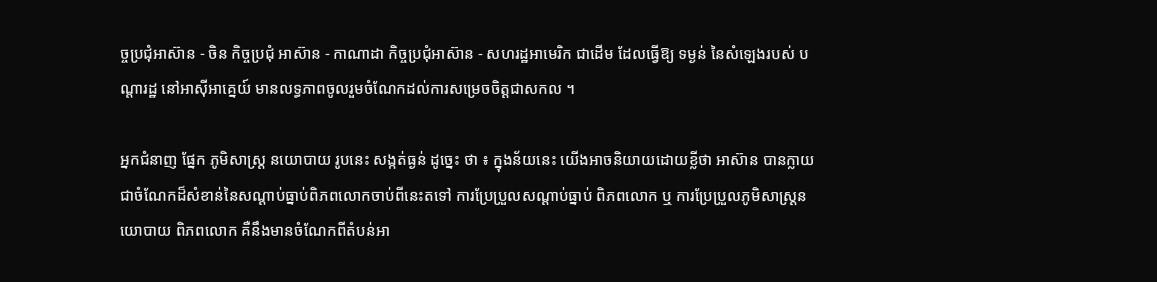ច្ចប្រជុំអាស៊ាន - ចិន កិច្ចប្រជុំ អាស៊ាន - កាណាដា កិច្ចប្រជុំអាស៊ាន - សហរដ្ឋអាមេរិក ជាដើម ដែលធ្វើឱ្យ ទម្ងន់ នៃសំឡេងរបស់ បណ្តារដ្ឋ នៅអាស៊ីអាគ្នេយ៍ មានលទ្ធភាពចូលរួមចំណែកដល់ការសម្រេចចិត្តជាសកល ។

អ្នកជំនាញ ផ្នែក ភូមិសាស្ត្រ នយោបាយ រូបនេះ សង្កត់ធ្ងន់ ដូច្នេះ ថា ៖ ក្នុងន័យនេះ យើងអាចនិយាយដោយខ្លីថា អាស៊ាន បានក្លាយជាចំណែកដ៏សំខាន់នៃសណ្តាប់ធ្នាប់ពិភពលោកចាប់ពីនេះតទៅ ការប្រែប្រួលសណ្តាប់ធ្នាប់ ពិភពលោក ឬ ការប្រែប្រួលភូមិសាស្ត្រនយោបាយ ពិភពលោក គឺនឹងមានចំណែកពីតំបន់អា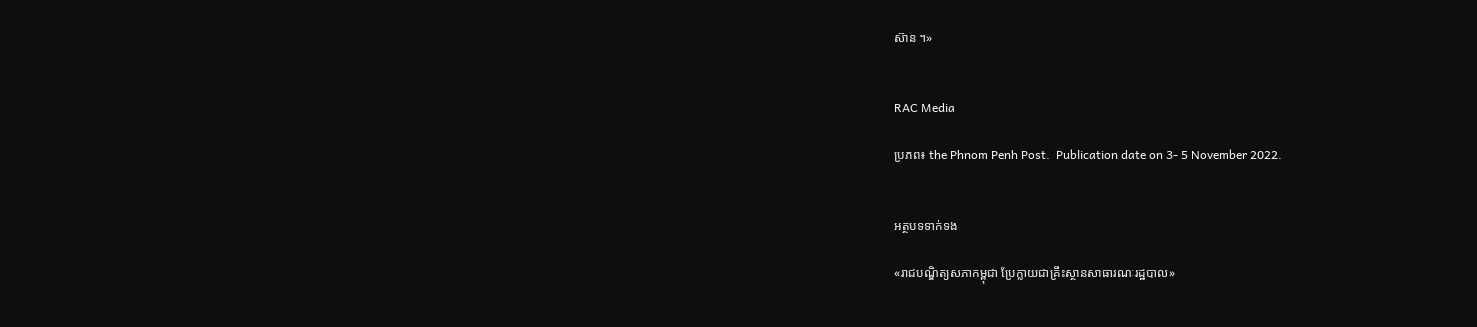ស៊ាន ។»


RAC Media

ប្រភព៖ the Phnom Penh Post.  Publication date on 3- 5 November 2022.


អត្ថបទទាក់ទង

«រាជបណ្ឌិត្យសភាកម្ពុជា ប្រែក្លាយជាគ្រឹះស្ថានសាធារណៈរដ្ឋបាល»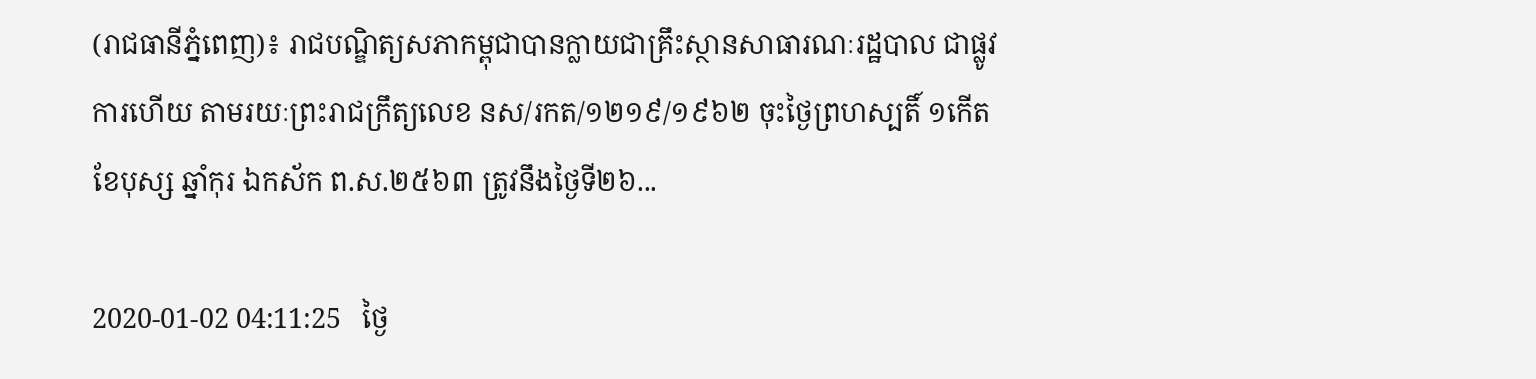(រាជធានីភ្នំពេញ)៖ រាជបណ្ឌិត្យសភាកម្ពុជាបានក្លាយជាគ្រឹះស្ថានសាធារណៈរដ្ឋបាល ជាផ្លូវការហើយ តាមរយៈព្រះរាជក្រឹត្យលេខ នស/រកត/១២១៩/១៩៦២ ចុះថ្ងៃព្រហស្បតិ៍ ១កើត ខែបុស្ស ឆ្នាំកុរ ឯកស័ក ព.ស.២៥៦៣ ត្រូវនឹងថ្ងៃទី២៦...

2020-01-02 04:11:25   ថ្ងៃ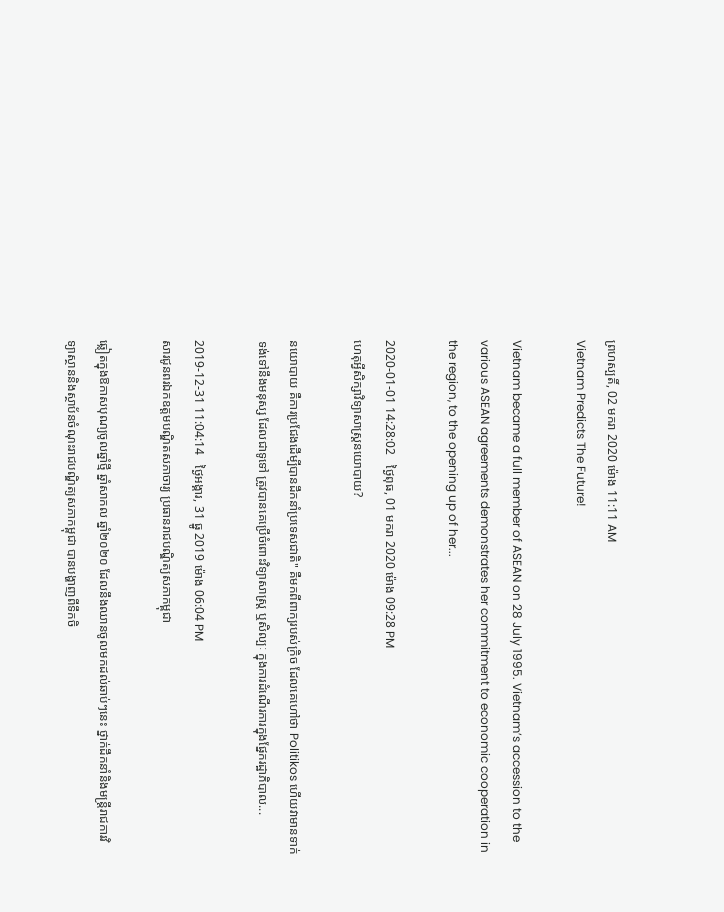ព្រហស្បតិ៍, 02 មករា 2020 ម៉ោង 11:11 AM
Vietnam Predicts The Future!

Vietnam became a full member of ASEAN on 28 July 1995. Vietnam’s accession to the various ASEAN agreements demonstrates her commitment to economic cooperation in the region, to the opening up of her...

2020-01-01 14:28:02   ថ្ងៃពុធ, 01 មករា 2020 ម៉ោង 09:28 PM
ហេតុអ្វីសិក្សាវិទ្យាសាស្ត្រនយោបាយ?

នយោបាយ គឺការប្រជែងដើម្បីបានដឹកនាំប្រទេសជាតិ" គឺមកពីពាក្យរបស់ក្រិច ដែលគេហៅថា Politikos ហើយវាមានទាក់ទង់ទៅនឹងមនុស្ស ដែលជាទូទៅ ត្រូវបានគេប្រើចំពោះវិទ្យាសាស្ត្រ ឬសិល្បៈ ក្នុងការដំណើរការក្នុងផ្នែករដ្ឋាភិបាល...

2019-12-31 11:04:14   ថ្ងៃអង្គារ, 31 ធ្នូ 2019 ម៉ោង 06:04 PM
សារជូនពរឯកឧត្តមបណ្ឌិតសភាចារ្យ ប្រធានរាជបណ្ឌិត្យសភាកម្ពុជា

ឆ្លៀតក្នុងឱកាសបុណ្យចូលឆ្នាំថ្មី ឆ្នាំសាកល ឆ្នាំ២០២០ ដែលនឹងឈានចូលមកដល់ឆាប់ៗនេះ ថ្នាក់ដឹកនាំនិងមន្ត្រីរាជការវិទ្យាស្ថាននិងស្ថាប័នចំណុះរាជបណ្ឌិត្យសភាកម្ពុជា បានបង្ហាញពីទឹកចិ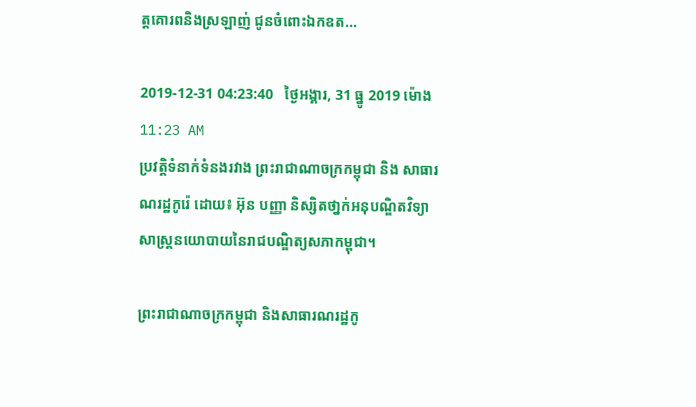ត្តគោរពនិងស្រឡាញ់ ជូនចំពោះឯកឧត...

2019-12-31 04:23:40   ថ្ងៃអង្គារ, 31 ធ្នូ 2019 ម៉ោង 11:23 AM
ប្រវត្តិទំនាក់ទំនងរវាង ព្រះរាជាណាចក្រកម្ពុជា និង សាធារណរដ្ឋកូរ៉េ ដោយ៖ អ៊ុន បញ្ញា និស្សិតថា្នក់អនុបណ្ឌិតវិទ្យាសាស្ត្រនយោបាយនៃរាជបណ្ឌិត្យសភាកម្ពុជា។

ព្រះរាជាណាចក្រកម្ពុជា និងសាធារណរដ្ឋកូ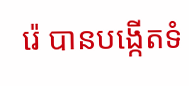រ៉េ បានបង្កើតទំ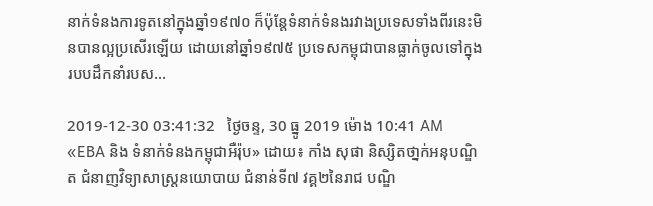នាក់ទំនងការទូតនៅក្នុងឆ្នាំ១៩៧០ ក៏ប៉ុន្តែទំនាក់ទំនងរវាងប្រទេសទាំងពីរនេះមិនបានល្អប្រសើរឡើយ ដោយនៅឆ្នាំ១៩៧៥ ប្រទេសកម្ពុជាបានធ្លាក់ចូលទៅក្នុងរបបដឹកនាំរបស...

2019-12-30 03:41:32   ថ្ងៃចន្ទ, 30 ធ្នូ 2019 ម៉ោង 10:41 AM
«EBA និង ទំនាក់ទំនងកម្ពុជាអឺរ៉ុប» ដោយ៖ កាំង សុផា និស្សិតថា្នក់អនុបណ្ឌិត ជំនាញវិទ្យាសាស្រ្តនយោបាយ ជំនាន់ទី៧ វគ្គ២នៃរាជ បណ្ឌិ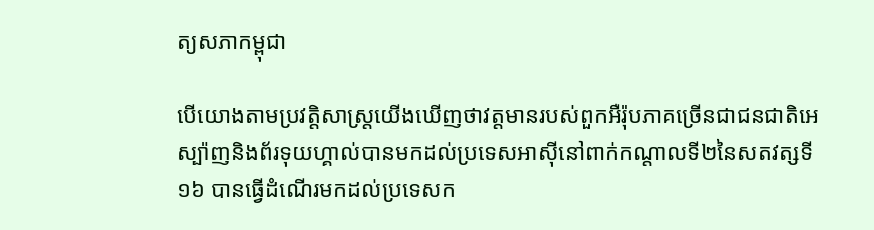ត្យសភាកម្ពុជា

បើយោងតាមប្រវត្តិសាស្រ្តយើងឃើញថាវត្តមានរបស់ពួកអឺរ៉ុបភាគច្រើនជាជនជាតិអេស្ប៉ាញនិងព័រទុយហ្គាល់បានមកដល់ប្រទេសអាស៊ីនៅពាក់កណ្តាលទី២នៃសតវត្សទី១៦ បានធ្វើដំណើរមកដល់ប្រទេសក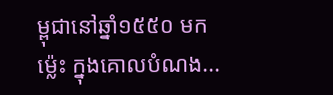ម្ពុជានៅឆ្នាំ១៥៥០ មកម្ល៉េះ ក្នុងគោលបំណង...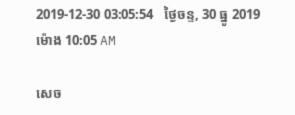2019-12-30 03:05:54   ថ្ងៃចន្ទ, 30 ធ្នូ 2019 ម៉ោង 10:05 AM

សេច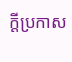ក្តីប្រកាស